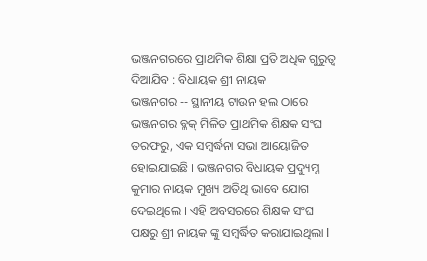ଭଞ୍ଜନଗରରେ ପ୍ରାଥମିକ ଶିକ୍ଷା ପ୍ରତି ଅଧିକ ଗୁରୁତ୍ବ ଦିଆଯିବ : ବିଧାୟକ ଶ୍ରୀ ନାୟକ
ଭଞ୍ଜନଗର -- ସ୍ଥାନୀୟ ଟାଉନ ହଲ ଠାରେ ଭଞ୍ଜନଗର ବ୍ଳକ୍ ମିଳିତ ପ୍ରାଥମିକ ଶିକ୍ଷକ ସଂଘ ତରଫରୁ, ଏକ ସମ୍ବର୍ଦ୍ଧନା ସଭା ଆୟୋଜିତ ହୋଇଯାଇଛି । ଭଞ୍ଜନଗର ବିଧାୟକ ପ୍ରଦ୍ୟୁମ୍ନ କୁମାର ନାୟକ ମୁଖ୍ୟ ଅତିଥି ଭାବେ ଯୋଗ ଦେଇଥିଲେ । ଏହି ଅବସରରେ ଶିକ୍ଷକ ସଂଘ ପକ୍ଷରୁ ଶ୍ରୀ ନାୟକ ଙ୍କୁ ସମ୍ବର୍ଦ୍ଧିତ କରାଯାଇଥିଲା l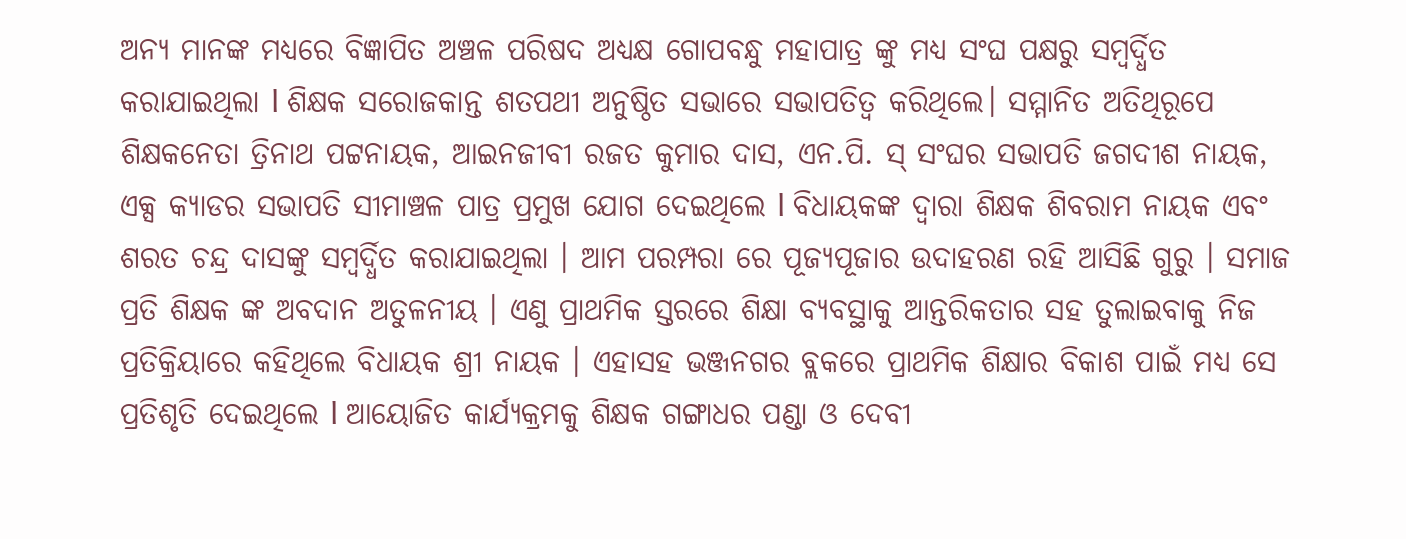ଅନ୍ୟ ମାନଙ୍କ ମଧ୍ୟରେ ବିଜ୍ଞାପିତ ଅଞ୍ଚଳ ପରିଷଦ ଅଧ୍ୟକ୍ଷ ଗୋପବନ୍ଧୁ ମହାପାତ୍ର ଙ୍କୁ ମଧ୍ୟ ସଂଘ ପକ୍ଷରୁ ସମ୍ବର୍ଦ୍ଧିତ କରାଯାଇଥିଲା l ଶିକ୍ଷକ ସରୋଜକାନ୍ତ ଶତପଥୀ ଅନୁଷ୍ଠିତ ସଭାରେ ସଭାପତିତ୍ବ କରିଥିଲେ। ସମ୍ମାନିତ ଅତିଥିରୂପେ ଶିକ୍ଷକନେତା ତ୍ରିନାଥ ପଟ୍ଟନାୟକ, ଆଇନଜୀବୀ ରଜତ କୁମାର ଦାସ, ଏନ.ପି. ସ୍ ସଂଘର ସଭାପତି ଜଗଦୀଶ ନାୟକ, ଏକ୍ସ କ୍ୟାଡର ସଭାପତି ସୀମାଞ୍ଚଳ ପାତ୍ର ପ୍ରମୁଖ ଯୋଗ ଦେଇଥିଲେ l ବିଧାୟକଙ୍କ ଦ୍ବାରା ଶିକ୍ଷକ ଶିବରାମ ନାୟକ ଏବଂ ଶରତ ଚନ୍ଦ୍ର ଦାସଙ୍କୁ ସମ୍ବର୍ଦ୍ଧିତ କରାଯାଇଥିଲା । ଆମ ପରମ୍ପରା ରେ ପୂଜ୍ୟପୂଜାର ଉଦାହରଣ ରହି ଆସିଛି ଗୁରୁ । ସମାଜ ପ୍ରତି ଶିକ୍ଷକ ଙ୍କ ଅବଦାନ ଅତୁଳନୀୟ । ଏଣୁ ପ୍ରାଥମିକ ସ୍ତରରେ ଶିକ୍ଷା ବ୍ୟବସ୍ଥାକୁ ଆନ୍ତରିକତାର ସହ ତୁଲାଇବାକୁ ନିଜ ପ୍ରତିକ୍ରିୟାରେ କହିଥିଲେ ବିଧାୟକ ଶ୍ରୀ ନାୟକ । ଏହାସହ ଭଞ୍ଜନଗର ବ୍ଲକରେ ପ୍ରାଥମିକ ଶିକ୍ଷାର ବିକାଶ ପାଇଁ ମଧ୍ୟ ସେ ପ୍ରତିଶୃତି ଦେଇଥିଲେ l ଆୟୋଜିତ କାର୍ଯ୍ୟକ୍ରମକୁ ଶିକ୍ଷକ ଗଙ୍ଗାଧର ପଣ୍ଡା ଓ ଦେବୀ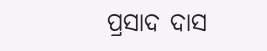ପ୍ରସାଦ ଦାସ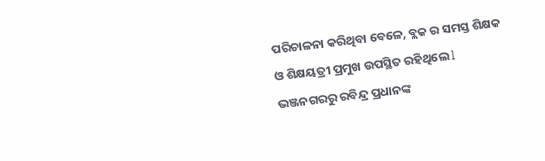ପରିଚାଳନା କରିଥିବା ବେଳେ, ବ୍ଲକ ର ସମସ୍ତ ଶିକ୍ଷକ ଓ ଶିକ୍ଷୟତ୍ରୀ ପ୍ରମୁଖ ଉପସ୍ଥିତ ରହିଥିଲେ l ଭଞ୍ଜନଗରରୁ ରବିନ୍ଦ୍ର ପ୍ରଧାନଙ୍କ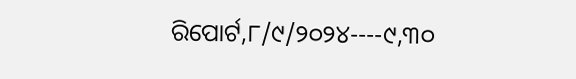ରିପୋର୍ଟ,୮/୯/୨୦୨୪----୯,୩୦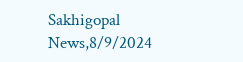Sakhigopal News,8/9/2024